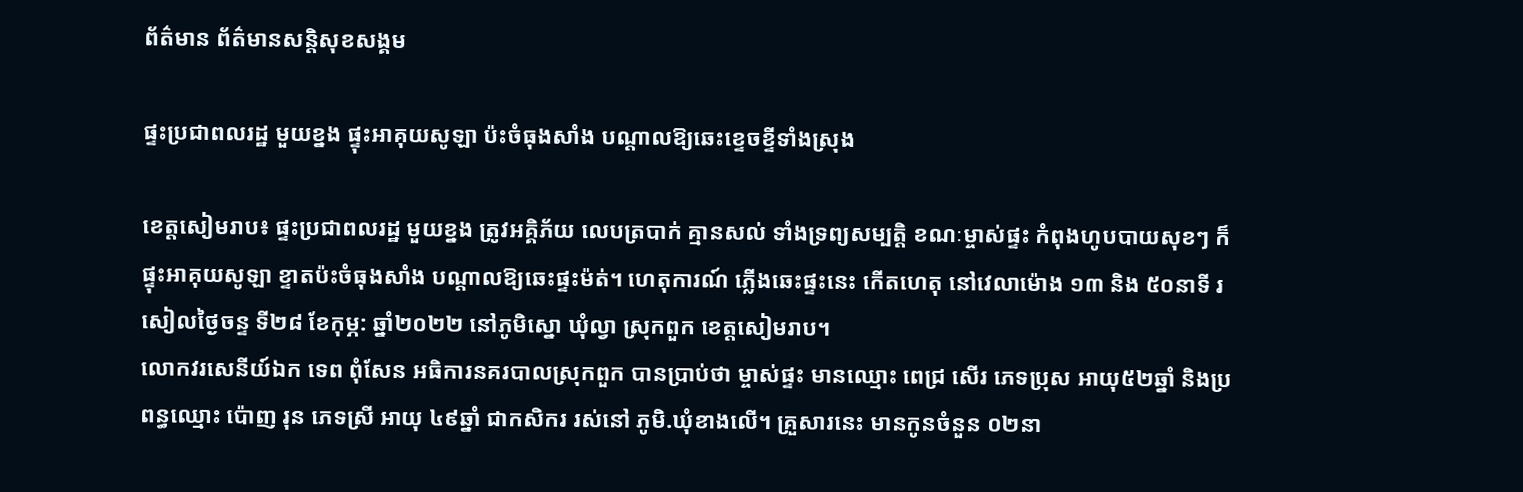ព័ត៌មាន ព័ត៌មានសន្តិសុខសង្គម

ផ្ទះប្រជាពលរដ្ឋ មួយខ្នង ផ្ទុះអាគុយសូឡា ប៉ះចំធុងសាំង បណ្តាលឱ្យឆេះខ្ទេចខ្ទីទាំងស្រុង

ខេត្តសៀមរាប៖ ផ្ទះប្រជាពលរដ្ឋ មួយខ្នង ត្រូវអគ្គិភ័យ លេបត្របាក់ គ្មានសល់ ទាំងទ្រព្យសម្បត្តិ ខណៈម្ចាស់ផ្ទះ កំពុងហូបបាយសុខៗ ក៏ផ្ទុះអាគុយសូឡា ខ្ទាតប៉ះចំធុងសាំង បណ្តាលឱ្យឆេះផ្ទះម៉ត់។ ហេតុការណ៍ ភ្លើងឆេះផ្ទះនេះ កើតហេតុ នៅវេលាម៉ោង ១៣ និង ៥០នាទី រសៀលថ្ងៃចន្ទ ទី២៨ ខែកុម្ភ: ឆ្នាំ២០២២ នៅភូមិស្នោ ឃុំល្វា ស្រុកពួក ខេត្តសៀមរាប។
លោកវរសេនីយ៍ឯក ទេព ពុំសែន អធិការនគរបាលស្រុកពួក បានប្រាប់ថា ម្ចាស់ផ្ទះ មានឈ្មោះ ពេជ្រ សើរ ភេទប្រុស អាយុ៥២ឆ្នាំ និងប្រពន្ធឈ្មោះ ប៉ោញ រុន ភេទស្រី អាយុ ៤៩ឆ្នាំ ជាកសិករ រស់នៅ ភូមិ.ឃុំខាងលើ។ គ្រួសារនេះ មានកូនចំនួន ០២នា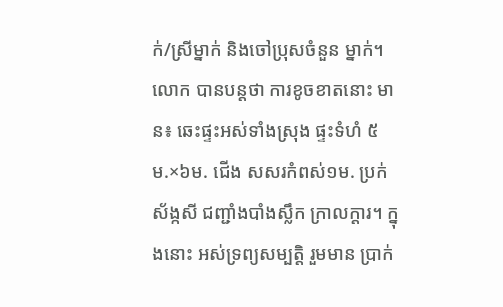ក់/ស្រីម្នាក់ និងចៅប្រុសចំនួន ម្នាក់។
លោក បានបន្តថា ការខូចខាតនោះ មាន៖ ឆេះផ្ទះអស់ទាំងស្រុង ផ្ទះទំហំ ៥ម.×៦ម. ជើង សសរកំពស់១ម. ប្រក់ស័ង្កសី ជញ្ជាំងបាំងស្លឹក ក្រាលក្ដារ។ ក្នុងនោះ អស់ទ្រព្យសម្បត្តិ រួមមាន ប្រាក់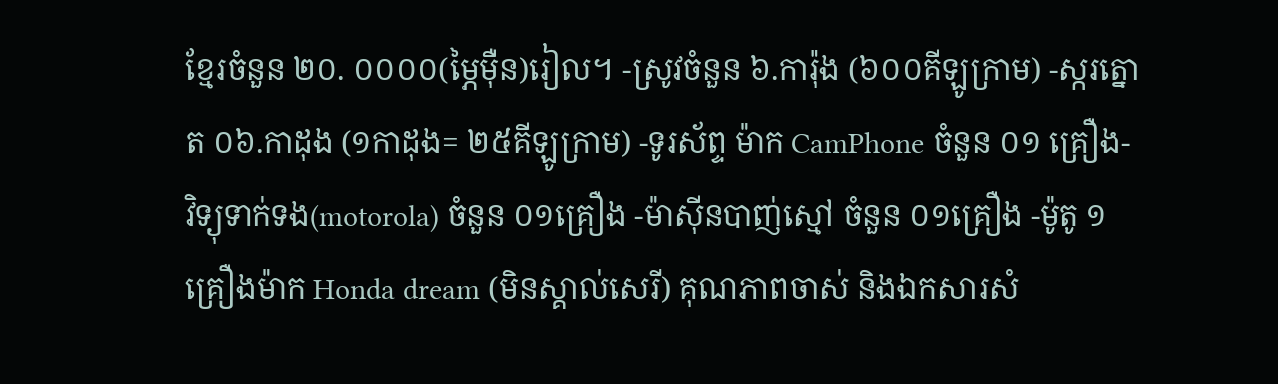ខ្មែរចំនួន ២០. ០០០០(ម្ភៃម៉ឺន)រៀល។ -ស្រូវចំនួន ៦.ការ៉ុង (៦០០គីឡូក្រាម) -ស្ករត្នោត ០៦.កាដុង (១កាដុង= ២៥គីឡូក្រាម) -ទូរស័ព្ទ ម៉ាក CamPhone ចំនួន ០១ គ្រឿង- វិទ្យុទាក់ទង(motorola) ចំនួន ០១គ្រឿង -ម៉ាស៊ីនបាញ់ស្មៅ ចំនួន ០១គ្រឿង -ម៉ូតូ ១ គ្រឿងម៉ាក Honda dream (មិនស្គាល់សេរី) គុណភាពចាស់ និងឯកសារសំ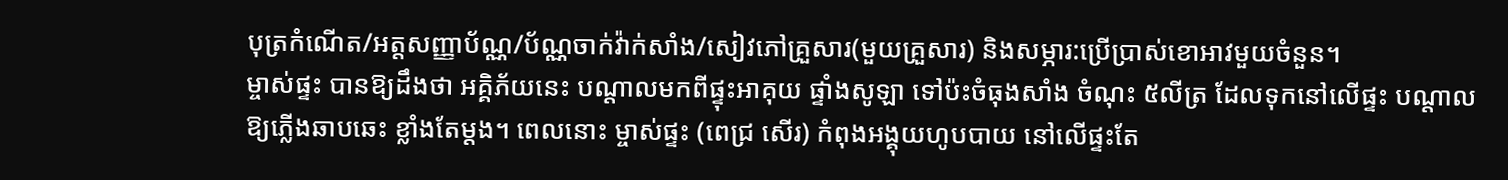បុត្រកំណើត/អត្តសញ្ញាប័ណ្ណ/ប័ណ្ណចាក់វ៉ាក់សាំង/សៀវភៅគ្រួសារ(មួយគ្រួសារ) និងសម្ភារ:ប្រើប្រាស់ខោអាវមួយចំនួន។
ម្ចាស់ផ្ទះ បានឱ្យដឹងថា អគ្គិភ័យនេះ បណ្ដាលមកពីផ្ទុះអាគុយ ផ្ទាំងសូឡា ទៅប៉ះចំធុងសាំង ចំណុះ ៥លីត្រ ដែលទុកនៅលើផ្ទះ បណ្ដាលឱ្យភ្លើងឆាបឆេះ ខ្លាំងតែម្ដង។ ពេលនោះ ម្ចាស់ផ្ទះ (ពេជ្រ សើរ) កំពុងអង្គុយហូបបាយ នៅលើផ្ទះតែ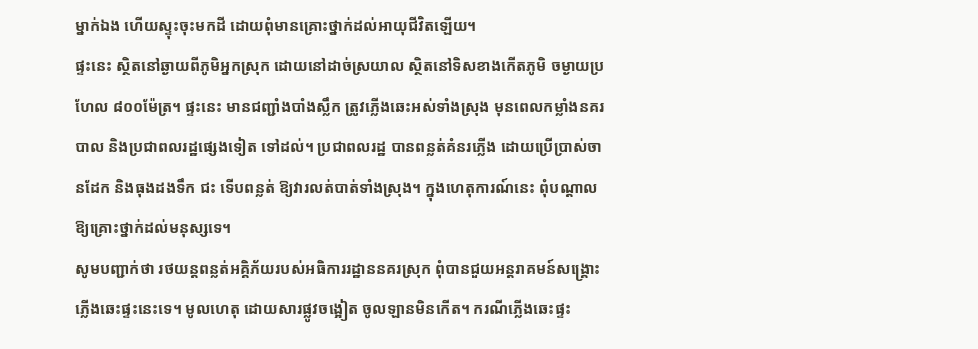ម្នាក់ឯង ហើយស្ទុះចុះមកដី ដោយពុំមានគ្រោះថ្នាក់ដល់អាយុជីវិតឡើយ។
ផ្ទះនេះ ស្ថិតនៅឆ្ងាយពីភូមិអ្នកស្រុក ដោយនៅដាច់ស្រយាល ស្ថិតនៅទិសខាងកើតភូមិ ចម្ងាយប្រហែល ៨០០ម៉ែត្រ។ ផ្ទះនេះ មានជញ្ជាំងបាំងស្លឹក ត្រូវភ្លើងឆេះអស់ទាំងស្រុង មុនពេលកម្លាំងនគរបាល និងប្រជាពលរដ្ឋផ្សេងទៀត ទៅដល់។ ប្រជាពលរដ្ឋ បានពន្លត់គំនរភ្លើង ដោយប្រើប្រាស់ចានដែក និងធុងដងទឹក ជះ ទើបពន្លត់ ឱ្យវារលត់បាត់ទាំងស្រុង។ ក្នុងហេតុការណ៍នេះ ពុំបណ្តាលឱ្យគ្រោះថ្នាក់ដល់មនុស្សទេ។
សូមបញ្ជាក់ថា រថយន្តពន្លត់អគ្គិភ័យរបស់អធិការរដ្ឋាននគរស្រុក ពុំបានជួយអន្តរាគមន៍សង្គ្រោះ ភ្លើងឆេះផ្ទះនេះទេ។ មូលហេតុ ដោយសារផ្លូវចង្អៀត ចូលឡានមិនកើត។ ករណីភ្លើងឆេះផ្ទះ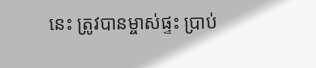នេះ ត្រូវបានម្ចាស់ផ្ទះ ប្រាប់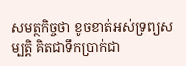សមត្ថកិច្ចថា ខូចខាត់អស់ទ្រព្យសម្បត្តិ គិតជាទឹកប្រាក់ជា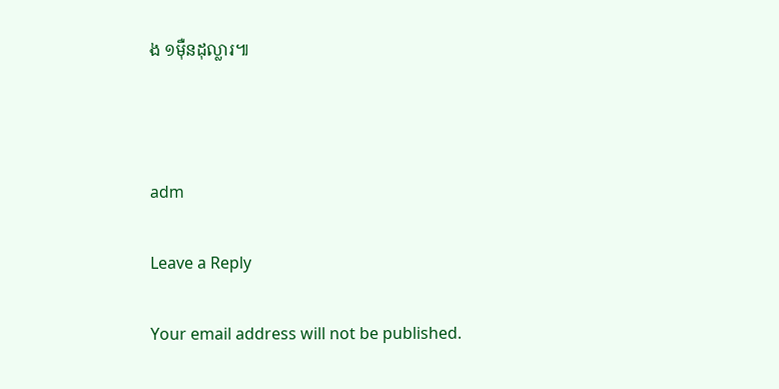ង ១ម៉ឺនដុល្លារ៕



adm

Leave a Reply

Your email address will not be published.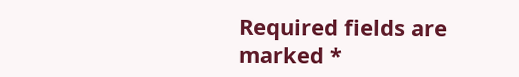Required fields are marked *